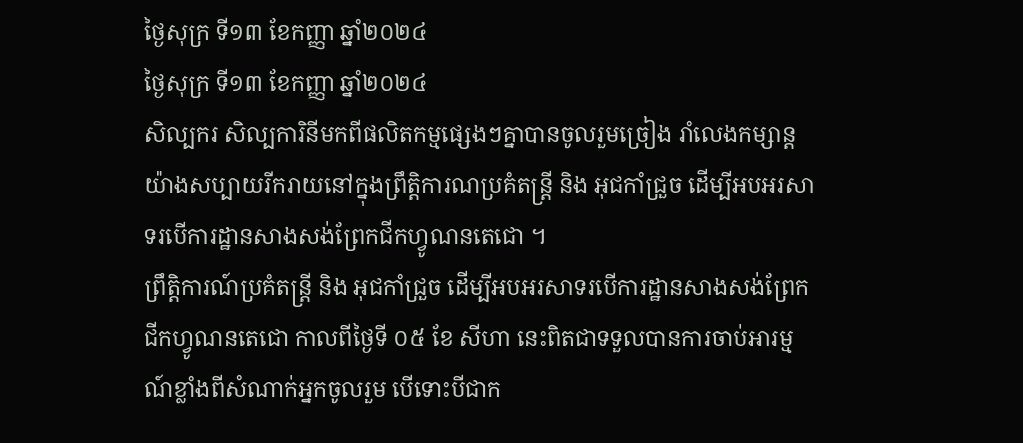ថ្ងៃសុក្រ ទី១៣ ខែកញ្ញា ឆ្នាំ២០២៤
ថ្ងៃសុក្រ ទី១៣ ខែកញ្ញា ឆ្នាំ២០២៤
សិល្បករ សិល្បការិនីមកពីផលិតកម្មផ្សេងៗគ្នាបានចូលរួមច្រៀង រាំលេងកម្សាន្តយ៉ាងសប្បាយរីករាយនៅក្នុងព្រឹត្តិការណប្រគំតន្រ្តី និង អុជកាំជ្រួច ដើម្បីអបអរសាទរបើការដ្ឋានសាងសង់ព្រែកជីកហ្វូណនតេជោ ។
ព្រឹត្តិការណ៍ប្រគំតន្រ្តី និង អុជកាំជ្រួច ដើម្បីអបអរសាទរបើការដ្ឋានសាងសង់ព្រែកជីកហ្វូណនតេជោ កាលពីថ្ងៃទី ០៥ ខែ សីហា នេះពិតជាទទួលបានការចាប់អារម្មណ៍ខ្លាំងពីសំណាក់អ្នកចូលរួម បើទោះបីជាក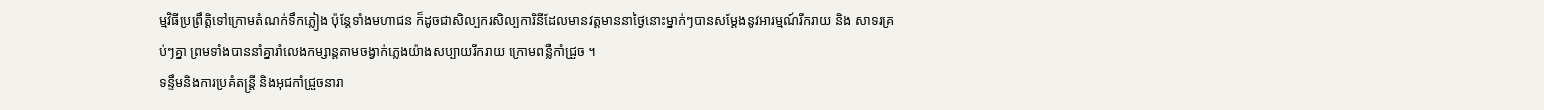ម្មវិធីប្រព្រឹត្តិទៅក្រោមតំណក់ទឹកភ្លៀង ប៉ុន្តែទាំងមហាជន ក៏ដូចជាសិល្បករសិល្បការិនីដែលមានវត្តមាននាថ្ងៃនោះម្នាក់ៗបានសម្តែងនូវអារម្មណ៍រីករាយ និង សាទរគ្រប់ៗគ្នា ព្រមទាំងបាននាំគ្នារាំលេងកម្សាន្តតាមចង្វាក់ភ្លេងយ៉ាងសប្បាយរីករាយ ក្រោមពន្លឺកាំជ្រួច ។
ទន្ទឹមនិងការប្រគំតន្រ្តី និងអុជកាំជ្រួចនារា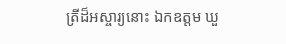ត្រីដ៏អស្ចារ្យនោះ ឯកឧត្តម ឃួ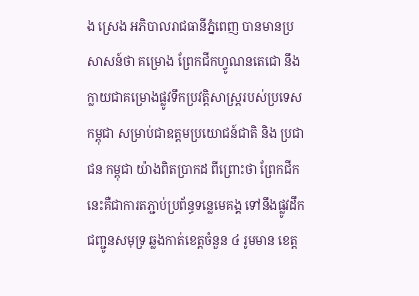ង ស្រេង អភិបាលរាជធានីភ្នំពេញ បានមានប្រសាសន៍ថា គម្រោង ព្រែកជីកហ្វូណនតេជោ នឹងក្លាយជាគម្រោងផ្លូវទឹកប្រវត្តិសាស្រ្តរបស់ប្រទេស កម្ពុជា សម្រាប់ជាឧត្តមប្រយោជន៍ជាតិ និង ប្រជាជន កម្ពុជា យ៉ាងពិតប្រាកដ ពីព្រោះថា ព្រែកជីកនេះគឺជាការតភ្ជាប់ប្រព័ន្ធទន្លេមេគង្គ ទៅនឹងផ្លូវដឹកជញ្ជូនសមុទ្រ ឆ្លងកាត់ខេត្តចំនួន ៤ រូមមាន ខេត្ត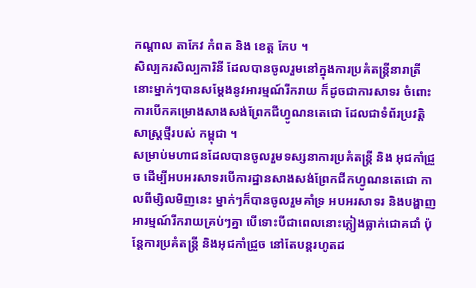កណ្តាល តាកែវ កំពត និង ខេត្ត កែប ។
សិល្បករសិល្បការិនី ដែលបានចូលរួមនៅក្នុងការប្រគំតន្រ្តីនារាត្រីនោះម្នាក់ៗបានសម្តែងនូវអារម្មណ៍រីករាយ ក៏ដូចជាការសាទរ ចំពោះការបើកគម្រោងសាងសង់ព្រែកជីហ្វូណនតេជោ ដែលជាទំព័រប្រវត្តិសាស្រ្តថ្មីរបស់ កម្ពុជា ។
សម្រាប់មហាជនដែលបានចូលរួមទស្សនាការប្រគំតន្រ្តី និង អុជកាំជ្រួច ដើម្បីអបអរសាទរបើការដ្ឋានសាងសង់ព្រែកជីកហ្វូណនតេជោ កាលពីម្សិលមិញនេះ ម្នាក់ៗក៏បានចូលរួមគាំទ្រ អបអរសាទរ និងបង្ហាញអារម្មណ៍រីករាយគ្រប់ៗគ្នា បើទោះបីជាពេលនោះភ្លៀងធ្លាក់ជោគជាំ ប៉ុន្តែការប្រគំតន្រ្តី និងអុជកាំជ្រួច នៅតែបន្តរហូតដ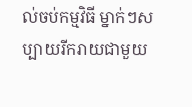ល់ចប់កម្មវិធី ម្នាក់ៗសប្បាយរីករាយជាមួយ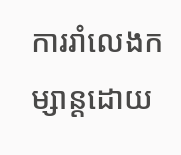ការរាំលេងកម្សាន្តដោយ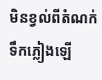មិនខ្វល់ពីតំណក់ទឹកភ្លៀងឡើ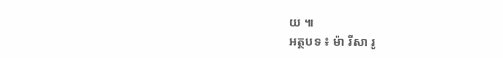យ ៕
អត្ថបទ ៖ ម៉ា រីសា រូ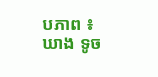បភាព ៖ ឃាង ទូច